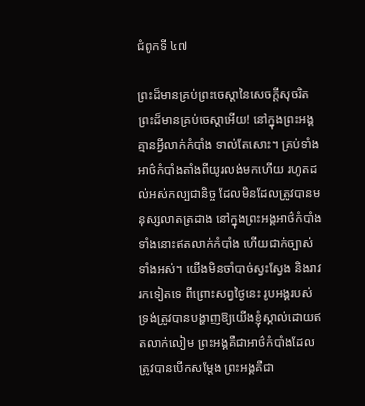ជំពូកទី ៤៧

ព្រះដ៏មានគ្រប់ព្រះចេស្ដានៃសេចក្ដីសុចរិត ព្រះដ៏មានគ្រប់ចេស្ដាអើយ! នៅក្នុងព្រះអង្គគ្មានអ្វីលាក់កំបាំង ទាល់តែសោះ។ គ្រប់ទាំងអាថ៌កំបាំងតាំងពីយូរលង់មកហើយ រហូតដល់អស់កល្បជានិច្ច ដែលមិនដែលត្រូវបានមនុស្សលាតត្រដាង នៅក្នុងព្រះអង្គអាថ៌កំបាំងទាំងនោះឥតលាក់កំបាំង ហើយជាក់ច្បាស់ទាំងអស់។ យើងមិនចាំបាច់ស្វះស្វែង និងរាវរកទៀតទេ ពីព្រោះសព្វថ្ងៃនេះ រូបអង្គរបស់ទ្រង់ត្រូវបានបង្ហាញឱ្យយើងខ្ញុំស្គាល់ដោយឥតលាក់លៀម ព្រះអង្គគឺជាអាថ៌កំបាំងដែលត្រូវបានបើកសម្ដែង ព្រះអង្គគឺជា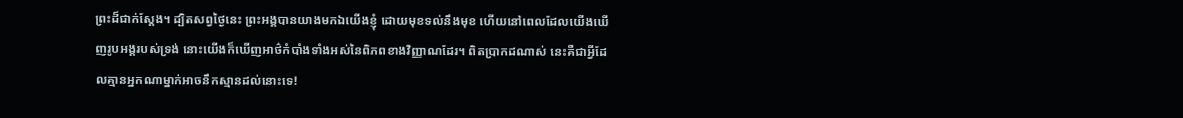ព្រះដ៏ជាក់ស្ដែង។ ដ្បិតសព្វថ្ងៃនេះ ព្រះអង្គបានយាងមកឯយើងខ្ញុំ ដោយមុខទល់នឹងមុខ ហើយនៅពេលដែលយើងឃើញរូបអង្គរបស់ទ្រង់ នោះយើងក៏ឃើញអាថ៌កំបាំងទាំងអស់នៃពិភពខាងវិញ្ញាណដែរ។ ពិតប្រាកដណាស់ នេះគឺជាអ្វីដែលគ្មានអ្នកណាម្នាក់អាចនឹកស្មានដល់នោះទេ!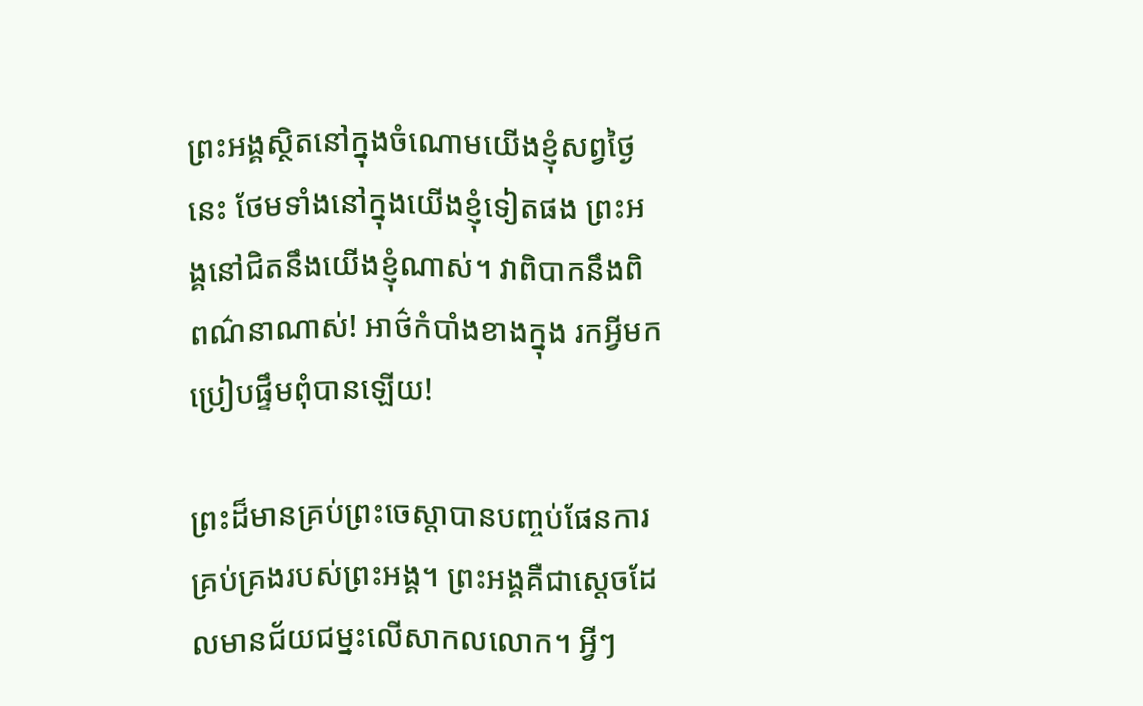ព្រះអង្គស្ថិតនៅក្នុងចំណោមយើងខ្ញុំសព្វថ្ងៃនេះ ថែមទាំងនៅក្នុងយើងខ្ញុំទៀតផង ព្រះអង្គនៅជិតនឹងយើងខ្ញុំណាស់។ វាពិបាកនឹងពិពណ៌នាណាស់! អាថ៌កំបាំងខាងក្នុង រកអ្វីមកប្រៀបផ្ទឹមពុំបានឡើយ!

ព្រះដ៏មានគ្រប់ព្រះចេស្ដាបានបញ្ចប់ផែនការគ្រប់គ្រងរបស់ព្រះអង្គ។ ព្រះអង្គគឺជាស្ដេចដែលមានជ័យជម្នះលើសាកលលោក។ អ្វីៗ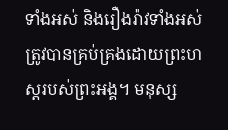ទាំងអស់ និងរឿងរ៉ាវទាំងអស់ត្រូវបានគ្រប់គ្រងដោយព្រះហស្តរបស់ព្រះអង្គ។ មនុស្ស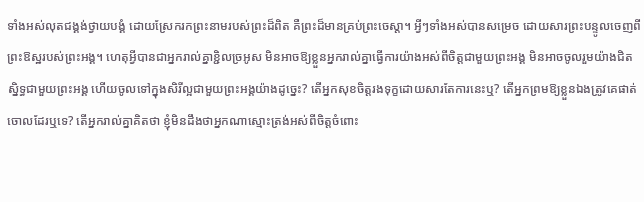ទាំងអស់លុតជង្គង់ថ្វាយបង្គំ ដោយស្រែករកព្រះនាមរបស់ព្រះដ៏ពិត គឺព្រះដ៏មានគ្រប់ព្រះចេស្ដា។ អ្វីៗទាំងអស់បានសម្រេច ដោយសារព្រះបន្ទូលចេញពីព្រះឱស្ឋរបស់ព្រះអង្គ។ ហេតុអ្វីបានជាអ្នករាល់គ្នាខ្ជិលច្រអូស មិនអាចឱ្យខ្លួនអ្នករាល់គ្នាធ្វើការយ៉ាងអស់ពីចិត្តជាមួយព្រះអង្គ មិនអាចចូលរួមយ៉ាងជិតស្និទ្ធជាមួយព្រះអង្គ ហើយចូលទៅក្នុងសិរីល្អជាមួយព្រះអង្គយ៉ាងដូច្នេះ? តើអ្នកសុខចិត្តរងទុក្ខដោយសារតែការនេះឬ? តើអ្នកព្រមឱ្យខ្លួនឯងត្រូវគេផាត់ចោលដែរឬទេ? តើអ្នករាល់គ្នាគិតថា ខ្ញុំមិនដឹងថាអ្នកណាស្មោះត្រង់អស់ពីចិត្តចំពោះ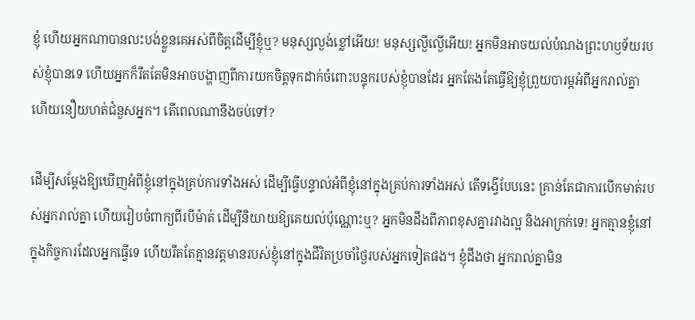ខ្ញុំ ហើយអ្នកណាបានលះបង់ខ្លួនគេអស់ពីចិត្តដើម្បីខ្ញុំឬ? មនុស្សល្ងង់ខ្លៅអើយ! មនុស្សល្ងីល្ងើអើយ! អ្នកមិនអាចយល់បំណងព្រះហឫទ័យរបស់ខ្ញុំបានទេ ហើយអ្នកក៏រឹតតែមិនអាចបង្ហាញពីការយកចិត្ដទុកដាក់ចំពោះបន្ទុករបស់ខ្ញុំបានដែរ អ្នកតែងតែធ្វើឱ្យខ្ញុំព្រួយបារម្ភអំពីអ្នករាល់គ្នា ហើយនឿយហត់ជំនួសអ្នក។ តើពេលណានឹងចប់ទៅ?

ដើម្បីសម្ដែងឱ្យឃើញអំពីខ្ញុំនៅក្នុងគ្រប់ការទាំងអស់ ដើម្បីធ្វើបន្ទាល់អំពីខ្ញុំនៅក្នុងគ្រប់ការទាំងអស់ តើទង្វើបែបនេះ គ្រាន់តែជាការបើកមាត់របស់អ្នករាល់គ្នា ហើយរៀបចំពាក្យពីរបីម៉ាត់ ដើម្បីនិយាយឱ្យគេយល់ប៉ុណ្ណោះឬ? អ្នកមិនដឹងពីភាពខុសគ្នារវាងល្អ និងអាក្រក់ទេ! អ្នកគ្មានខ្ញុំនៅក្នុងកិច្ចការដែលអ្នកធ្វើទេ ហើយរឹតតែគ្មានវត្តមានរបស់ខ្ញុំនៅក្នុងជីវិតប្រចាំថ្ងៃរបស់អ្នកទៀតផង។ ខ្ញុំដឹងថា អ្នករាល់គ្នាមិន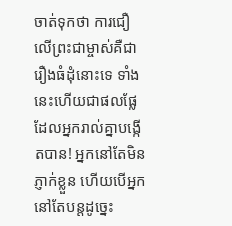ចាត់ទុកថា ការជឿលើព្រះជាម្ចាស់គឺជារឿងធំដុំនោះទេ ទាំងនេះហើយជាផលផ្លែដែលអ្នករាល់គ្នាបង្កើតបាន! អ្នកនៅតែមិនភ្ញាក់ខ្លួន ហើយបើអ្នកនៅតែបន្តដូច្នេះ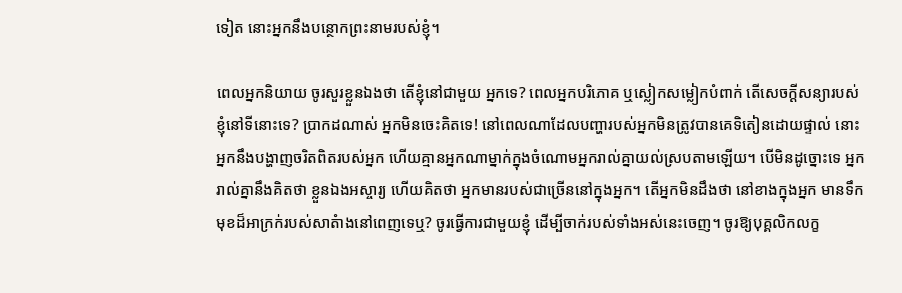ទៀត នោះអ្នកនឹងបន្ថោកព្រះនាមរបស់ខ្ញុំ។

ពេលអ្នកនិយាយ ចូរសួរខ្លួនឯងថា តើខ្ញុំនៅជាមួយ អ្នកទេ? ពេលអ្នកបរិភោគ ឬស្លៀកសម្លៀកបំពាក់ តើសេចក្ដីសន្យារបស់ខ្ញុំនៅទីនោះទេ? ប្រាកដណាស់ អ្នកមិនចេះគិតទេ! នៅពេលណាដែលបញ្ហារបស់អ្នកមិនត្រូវបានគេទិតៀនដោយផ្ទាល់ នោះអ្នកនឹងបង្ហាញចរិតពិតរបស់អ្នក ហើយគ្មានអ្នកណាម្នាក់ក្នុងចំណោមអ្នករាល់គ្នាយល់ស្របតាមឡើយ។ បើមិនដូច្នោះទេ អ្នករាល់គ្នានឹងគិតថា ខ្លួនឯងអស្ចារ្យ ហើយគិតថា អ្នកមានរបស់ជាច្រើននៅក្នុងអ្នក។ តើអ្នកមិនដឹងថា នៅខាងក្នុងអ្នក មានទឹកមុខដ៏អាក្រក់របស់សាតំាងនៅពេញទេឬ? ចូរធ្វើការជាមួយខ្ញុំ ដើម្បីចាក់របស់ទាំងអស់នេះចេញ។ ចូរឱ្យបុគ្គលិកលក្ខ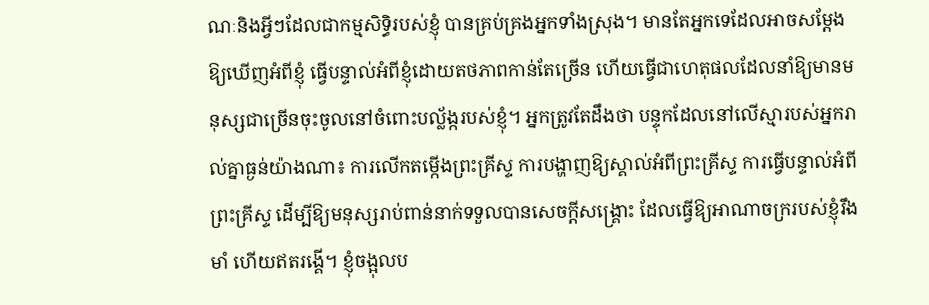ណៈនិងអ្វីៗដែលជាកម្មសិទ្ធិរបស់ខ្ញុំ បានគ្រប់គ្រងអ្នកទាំងស្រុង។ មានតែអ្នកទេដែលអាចសម្ដែងឱ្យឃើញអំពីខ្ញុំ ធ្វើបន្ទាល់អំពីខ្ញុំដោយតថភាពកាន់តែច្រើន ហើយធ្វើជាហេតុផលដែលនាំឱ្យមានមនុស្សជាច្រើនចុះចូលនៅចំពោះបល្ល័ង្ករបស់ខ្ញុំ។ អ្នកត្រូវតែដឹងថា បន្ទុកដែលនៅលើស្មារបស់អ្នករាល់គ្នាធ្ងន់យ៉ាងណា៖ ការលើកតម្កើងព្រះគ្រីស្ទ ការបង្ហាញឱ្យស្គាល់អំពីព្រះគ្រីស្ទ ការធ្វើបន្ទាល់អំពីព្រះគ្រីស្ទ ដើម្បីឱ្យមនុស្សរាប់ពាន់នាក់ទទួលបានសេចក្ដីសង្រ្គោះ ដែលធ្វើឱ្យអាណាចក្ររបស់ខ្ញុំរឹងមាំ ហើយឥតរង្គើ។ ខ្ញុំចង្អុលប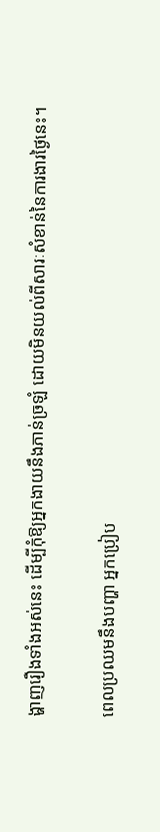ង្ហាញរឿងទាំងអស់នេះ ដើម្បីកុំឱ្យអ្នកងាយនឹងភាន់ច្រឡំ ដោយមិនយល់ពីសារៈសំខាន់នៃការងារថ្ងៃនេះ។

ពេលប្រឈមនឹងបញ្ហា អ្នកប្រៀប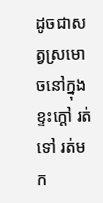ដូចជាសត្វស្រមោចនៅក្នុងខ្ទះក្ដៅ រត់ទៅ រត់មក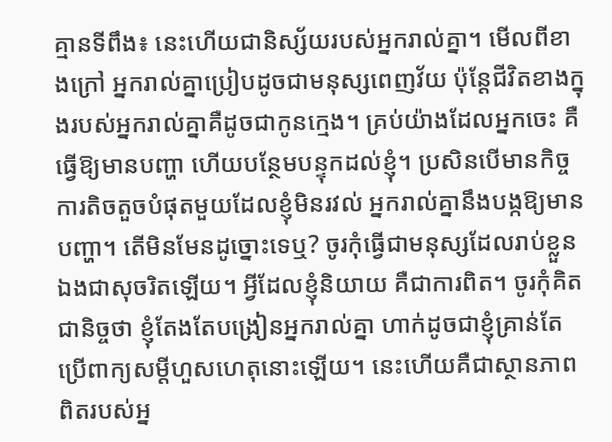គ្មានទីពឹង៖ នេះហើយជានិស្ស័យរបស់អ្នករាល់គ្នា។ មើលពីខាងក្រៅ អ្នករាល់គ្នាប្រៀបដូចជាមនុស្សពេញវ័យ ប៉ុន្តែជីវិតខាងក្នុងរបស់អ្នករាល់គ្នាគឺដូចជាកូនក្មេង។ គ្រប់យ៉ាងដែលអ្នកចេះ គឺធ្វើឱ្យមានបញ្ហា ហើយបន្ថែមបន្ទុកដល់ខ្ញុំ។ ប្រសិនបើមានកិច្ចការតិចតួចបំផុតមួយដែលខ្ញុំមិនរវល់ អ្នករាល់គ្នានឹងបង្កឱ្យមានបញ្ហា។ តើមិនមែនដូច្នោះទេឬ? ចូរកុំធ្វើជាមនុស្សដែលរាប់ខ្លួនឯងជាសុចរិតឡើយ។ អ្វីដែលខ្ញុំនិយាយ គឺជាការពិត។ ចូរកុំគិតជានិច្ចថា ខ្ញុំតែងតែបង្រៀនអ្នករាល់គ្នា ហាក់ដូចជាខ្ញុំគ្រាន់តែប្រើពាក្យសម្ដីហួសហេតុនោះឡើយ។ នេះហើយគឺជាស្ថានភាពពិតរបស់អ្ន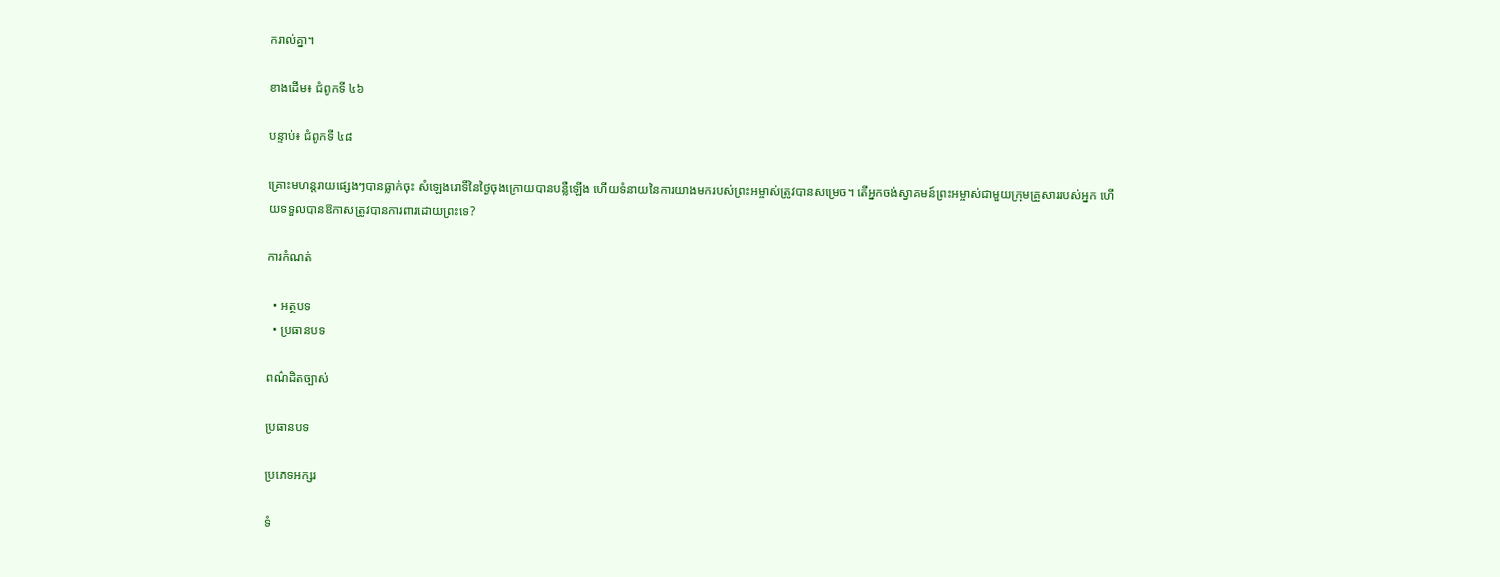ករាល់គ្នា។

ខាងដើម៖ ជំពូកទី ៤៦

បន្ទាប់៖ ជំពូកទី ៤៨

គ្រោះមហន្តរាយផ្សេងៗបានធ្លាក់ចុះ សំឡេងរោទិ៍នៃថ្ងៃចុងក្រោយបានបន្លឺឡើង ហើយទំនាយនៃការយាងមករបស់ព្រះអម្ចាស់ត្រូវបានសម្រេច។ តើអ្នកចង់ស្វាគមន៍ព្រះអម្ចាស់ជាមួយក្រុមគ្រួសាររបស់អ្នក ហើយទទួលបានឱកាសត្រូវបានការពារដោយព្រះទេ?

ការកំណត់

  • អត្ថបទ
  • ប្រធានបទ

ពណ៌ដិតច្បាស់

ប្រធានបទ

ប្រភេទអក្សរ

ទំ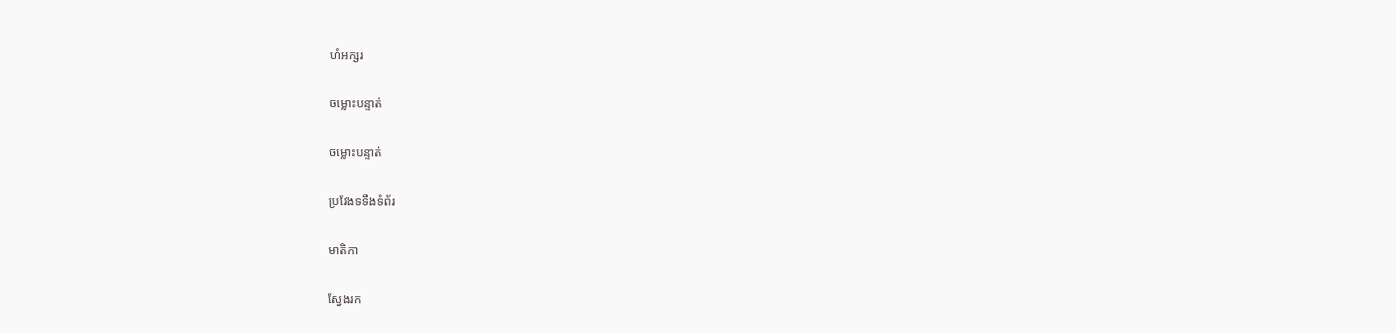ហំអក្សរ

ចម្លោះបន្ទាត់

ចម្លោះបន្ទាត់

ប្រវែងទទឹងទំព័រ

មាតិកា

ស្វែងរក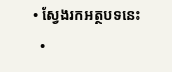• ស្វែងរកអត្ថបទនេះ
  •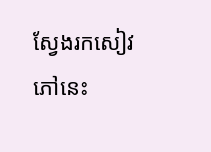ស្វែងរកសៀវភៅនេះ